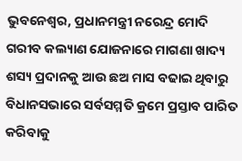ଭୁବନେଶ୍ୱର, ପ୍ରଧାନମନ୍ତ୍ରୀ ନରେନ୍ଦ୍ର ମୋଦି ଗରୀବ କଲ୍ୟାଣ ଯୋଜନାରେ ମାଗଣା ଖାଦ୍ୟ ଶସ୍ୟ ପ୍ରଦାନକୁ ଆଉ ଛଅ ମାସ ବଢାଇ ଥିବାରୁ ବିଧାନସଭାରେ ସର୍ବସମ୍ମତି କ୍ରମେ ପ୍ରସ୍ତାବ ପାରିତ କରିବାକୁ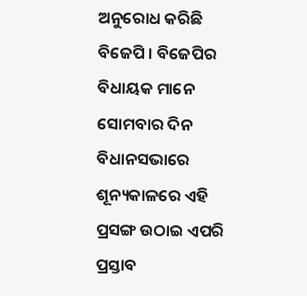ଅନୁରୋଧ କରିଛି ବିଜେପି । ବିଜେପିର ବିଧାୟକ ମାନେ ସୋମବାର ଦିନ ବିଧାନସଭାରେ ଶୂନ୍ୟକାଳରେ ଏହି ପ୍ରସଙ୍ଗ ଉଠାଇ ଏପରି ପ୍ରସ୍ତାବ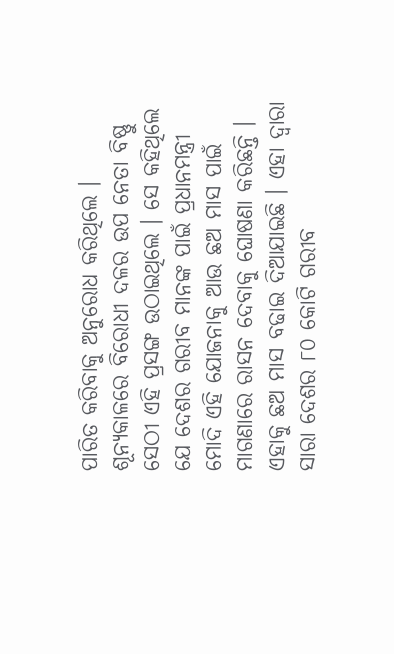ପାରିତ କରିବାକୁ ଅନୁରୋଧ କରିଥିଲେ ।
ଶୂନ୍ୟକାଳରେ ବିରୋଧୀ ଦଳର ଉପ ନେତା ବିଷ୍ଣୁ ସେଠୀ ଏହି ପ୍ରସଙ୍ଗ ଉଠାଇଥିଲେ । ସେ କହିଥିଲେ ଯେ ଦେଶର ଗରୀବ ମାନଙ୍କ ପାଇଁ ପ୍ରଧାନମନ୍ତ୍ରୀ ମୋଦି ଏହି ଯୋଜନାକୁ ଆଉ ଛଅ ମାସ ପାଇଁ ମାଗଣାରେ ରାସନ ଦେବାକୁ ଘୋଷଣା କରିଛନ୍ତି । ଏହାକୁ ଛଅ ମାସ ବଢାଇ ଦିଆଯାଇଛି । ଏହା ଦ୍ୱାରା ସାରା ଦେଶର ୮୦ କୋଟି ଗରୀବ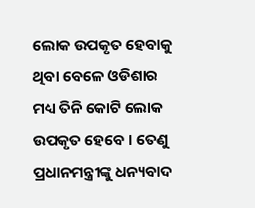ଲୋକ ଉପକୃତ ହେବାକୁ ଥିବା ବେଳେ ଓଡିଶାର ମଧ୍ୟ ତିନି କୋଟି ଲୋକ ଉପକୃତ ହେବେ । ତେଣୁ ପ୍ରଧାନମନ୍ତ୍ରୀଙ୍କୁ ଧନ୍ୟବାଦ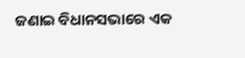ଜଣାଇ ବିଧାନସଭାରେ ଏକ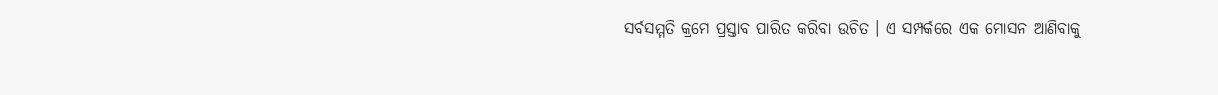ସର୍ବସମ୍ମତି କ୍ରମେ ପ୍ରସ୍ତାବ ପାରିତ କରିବା ଉଚିତ । ଏ ସମ୍ପର୍କରେ ଏକ ମୋସନ ଆଣିବାକୁ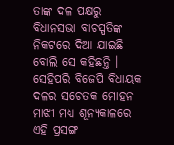ତାଙ୍କ ଦଳ ପକ୍ଷରୁ ବିଧାନସଭା ବାଚସ୍ପତିଙ୍କ ନିକଟରେ ଦିଆ ଯାଇଛି ବୋଲି ସେ କହିଛନ୍ତି । ସେହିପରି ବିଜେପି ବିଧାୟକ ଦଳର ସଚେତକ ମୋହନ ମାଝୀ ମଧ୍ୟ ଶୂନ୍ୟକାଳରେ ଏହି ପ୍ରସଙ୍ଗ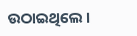ଉଠାଇଥିଲେ ।